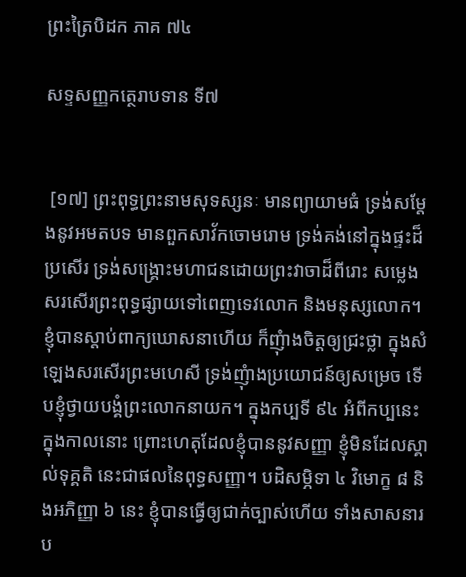ព្រះត្រៃបិដក ភាគ ៧៤

សទ្ទសញ្ញកត្ថេរាបទាន ទី៧


 [១៧] ព្រះពុទ្ធព្រះនាមសុទស្សនៈ មានព្យាយាមធំ ទ្រង់សម្តែងនូវអមតបទ មានពួកសាវ័កចោមរោម ទ្រង់គង់នៅក្នុងផ្ទះដ៏ប្រសើរ ទ្រង់សង្រ្គោះមហាជនដោយព្រះវាចាដ៏ពីរោះ សម្លេងសរសើរព្រះពុទ្ធផ្សាយទៅពេញទេវលោក និងមនុស្សលោក។ ខ្ញុំបានស្តាប់ពាក្យឃោសនាហើយ ក៏ញុំាងចិត្តឲ្យជ្រះថ្លា ក្នុងសំឡេងសរសើរព្រះមហេសី ទ្រង់ញុំាងប្រយោជន៍ឲ្យសម្រេច ទើបខ្ញុំថ្វាយបង្គំព្រះលោកនាយក។ ក្នុងកប្បទី ៩៤ អំពីកប្បនេះ ក្នុងកាលនោះ ព្រោះហេតុដែលខ្ញុំបាននូវសញ្ញា ខ្ញុំមិនដែលស្គាល់ទុគ្គតិ នេះជាផលនៃពុទ្ធសញ្ញា។ បដិសម្ភិទា ៤ វិមោក្ខ ៨ និងអភិញ្ញា ៦ នេះ ខ្ញុំបានធ្វើឲ្យជាក់ច្បាស់ហើយ ទាំងសាសនារប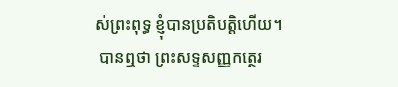ស់ព្រះពុទ្ធ ខ្ញុំបានប្រតិបត្តិហើយ។
 បានឮថា ព្រះសទ្ទសញ្ញកត្ថេរ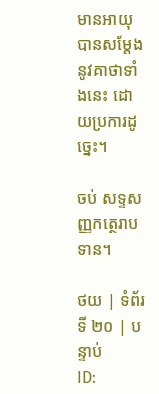មានអាយុ បានសម្តែងនូវគាថាទាំងនេះ ដោយប្រការដូច្នេះ។

ចប់ សទ្ទសញ្ញកត្ថេរាបទាន។

ថយ | ទំព័រទី ២០ | បន្ទាប់
ID: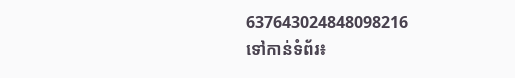637643024848098216
ទៅកាន់ទំព័រ៖